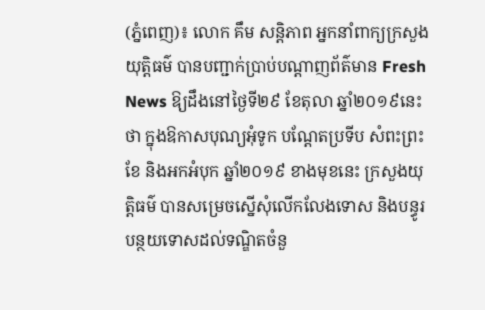(ភ្នំពេញ)៖ លោក គឹម សន្តិភាព អ្នកនាំពាក្យក្រសួងយុត្តិធម៌ បានបញ្ជាក់ប្រាប់បណ្តាញព័ត៌មាន Fresh News ឱ្យដឹងនៅថ្ងៃទី២៩ ខែតុលា ឆ្នាំ២០១៩នេះថា ក្នុងឱកាសបុណ្យអុំទូក បណ្តែតប្រទីប សំពះព្រះខែ និងអកអំបុក ឆ្នាំ២០១៩ ខាងមុខនេះ ក្រសួងយុត្តិធម៌ បានសម្រេចស្នើសុំលើកលែងទោស និងបន្ធូរបន្ថយទោសដល់ទណ្ឌិតចំនួ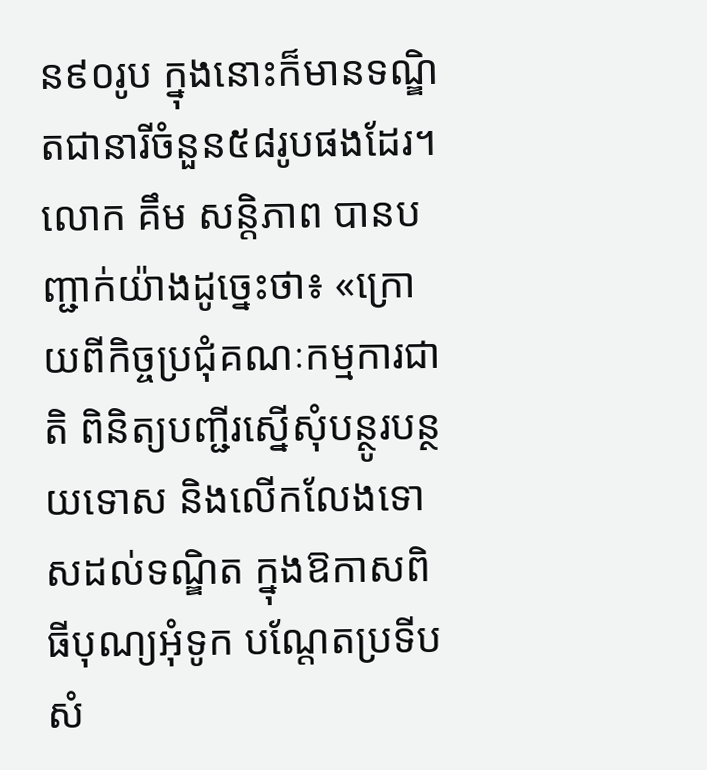ន៩០រូប ក្នុងនោះក៏មានទណ្ឌិតជានារីចំនួន៥៨រូបផងដែរ។
លោក គឹម សន្តិភាព បានបញ្ជាក់យ៉ាងដូច្នេះថា៖ «ក្រោយពីកិច្ចប្រជុំគណៈកម្មការជាតិ ពិនិត្យបញ្ជីរស្នើសុំបន្ថូរបន្ថយទោស និងលើកលែងទោសដល់ទណ្ឌិត ក្នុងឱកាសពិធីបុណ្យអុំទូក បណ្តែតប្រទីប សំ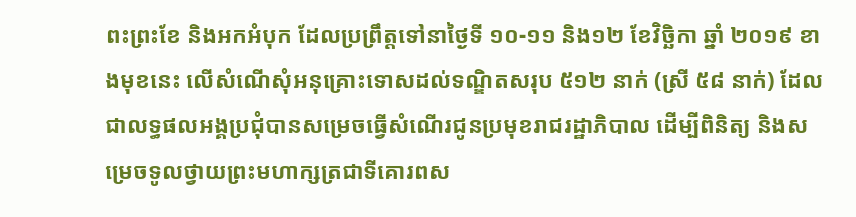ពះព្រះខែ និងអកអំបុក ដែលប្រព្រឹត្តទៅនាថ្ងៃទី ១០-១១ និង១២ ខែវិចិ្ឆកា ឆ្នាំ ២០១៩ ខាងមុខនេះ លើសំណើសុំអនុគ្រោះទោសដល់ទណ្ឌិតសរុប ៥១២ នាក់ (ស្រី ៥៨ នាក់) ដែលជាលទ្ធផលអង្គប្រជុំបានសម្រេចធ្វើសំណើរជូនប្រមុខរាជរដ្ឋាភិបាល ដើម្បីពិនិត្យ និងសម្រេចទូលថ្វាយព្រះមហាក្សត្រជាទីគោរពស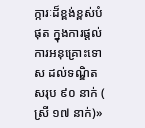ក្ការៈដ៏ខ្ពង់ខ្ពស់បំផុត ក្នុងការផ្តល់ការអនុគ្រោះទោស ដល់ទណ្ឌិតសរុប ៩០ នាក់ ( ស្រី ១៧ នាក់)»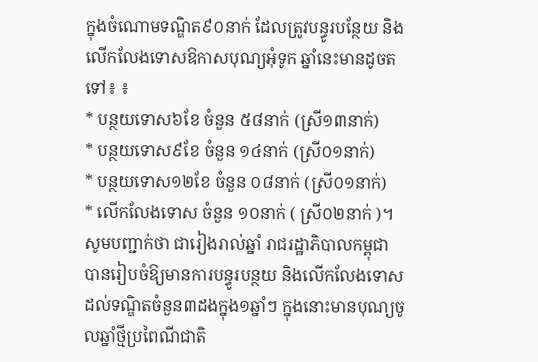ក្នុងចំណោមទណ្ឌិត៩០នាក់ ដែលត្រូវបន្ធូរបន្ថែយ និងលើកលែងទោសឱកាសបុណ្យអុំទូក ឆ្នាំនេះមានដូចតទៅ៖ ៖
* បន្ថយទោស៦ខែ ចំនួន ៥៨នាក់ (ស្រី១៣នាក់)
* បន្ថយទោស៩ខែ ចំនួន ១៤នាក់ (ស្រី០១នាក់)
* បន្ថយទោស១២ខែ ចំនួន ០៨នាក់ (ស្រី០១នាក់)
* លើកលែងទោស ចំនួន ១០នាក់ ( ស្រី០២នាក់ )។
សូមបញ្ជាក់ថា ជារៀងរាល់ឆ្នាំ រាជរដ្ឋាភិបាលកម្ពុជា បានរៀបចំឱ្យមានការបន្ធូរបន្ថយ និងលើកលែងទោសដល់ទណ្ឌិតចំនួន៣ដងក្នុង១ឆ្នាំៗ ក្នុងនោះមានបុណ្យចូលឆ្នាំថ្មីប្រពៃណីជាតិ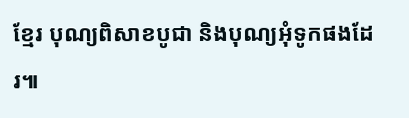ខ្មែរ បុណ្យពិសាខបូជា និងបុណ្យអុំទូកផងដែរ៕